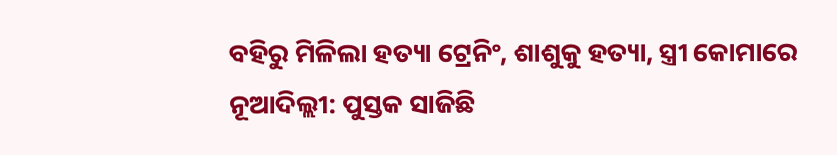ବହିରୁ ମିଳିଲା ହତ୍ୟା ଟ୍ରେନିଂ, ଶାଶୁକୁ ହତ୍ୟା, ସ୍ତ୍ରୀ କୋମାରେ
ନୂଆଦିଲ୍ଲୀ: ପୁସ୍ତକ ସାଜିଛି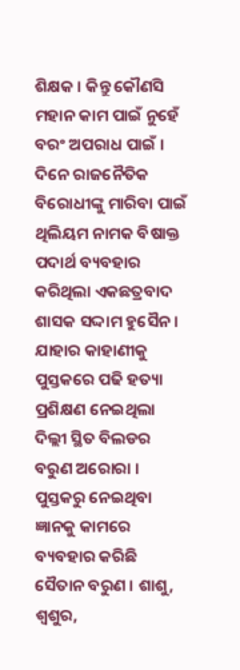ଶିକ୍ଷକ । କିନ୍ତୁ କୌଣସି ମହାନ କାମ ପାଇଁ ନୁହେଁ ବରଂ ଅପରାଧ ପାଇଁ । ଦିନେ ରାଜନୈତିକ ବିରୋଧୀଙ୍କୁ ମାରିବା ପାଇଁ ଥିଲିୟମ ନାମକ ବିଷାକ୍ତ ପଦାର୍ଥ ବ୍ୟବହାର କରିଥିଲା ଏକଛତ୍ରବାଦ ଶାସକ ସଦ୍ଦାମ ହୁସୈନ । ଯାହାର କାହାଣୀକୁ ପୁସ୍ତକରେ ପଢି ହତ୍ୟା ପ୍ରଶିକ୍ଷଣ ନେଇଥିଲା ଦିଲ୍ଲୀ ସ୍ଥିତ ବିଲଡର ବରୁଣ ଅରୋରା । ପୁସ୍ତକରୁ ନେଇଥିବା ଜ୍ଞାନକୁ କାମରେ ବ୍ୟବହାର କରିଛି ସୈତାନ ବରୁଣ । ଶାଶୁ, ଶ୍ୱଶୁର,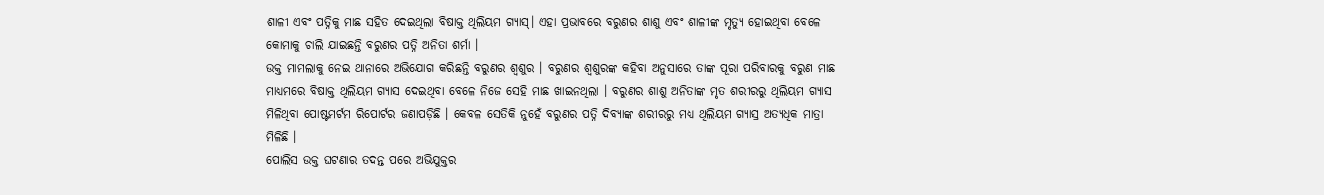ଶାଳୀ ଏବଂ ପତ୍ନିକୁ ମାଛ ସହିତ ଦେଇଥିଲା ବିଷାକ୍ତ ଥିଲିୟମ ଗ୍ୟାସ୍। ଏହା ପ୍ରଭାବରେ ବରୁଣର ଶାଶୁ ଏବଂ ଶାଳୀଙ୍କ ମୃତ୍ୟୁ ହୋଇଥିବା ବେଳେ କୋମାକୁ ଚାଲି ଯାଇଛନ୍ତି ବରୁଣର ପତ୍ନି ଅନିତା ଶର୍ମା ।
ଉକ୍ତ ମାମଲାକୁ ନେଇ ଥାନାରେ ଅଭିଯୋଗ କରିଛନ୍ତି ବରୁଣର ଶ୍ୱଶୁର । ବରୁଣର ଶ୍ୱଶୁରଙ୍କ କହିବା ଅନୁସାରେ ତାଙ୍କ ପୂରା ପରିବାରକୁ ବରୁଣ ମାଛ ମାଧ୍ୟମରେ ବିଷାକ୍ତ ଥିଲିୟମ ଗ୍ୟାସ ଦେଇଥିବା ବେଳେ ନିଜେ ସେହି ମାଛ ଖାଇନଥିଲା । ବରୁଣର ଶାଶୁ ଅନିତାଙ୍କ ମୃତ ଶରୀରରୁ ଥିଲିୟମ ଗ୍ୟାସ ମିଳିଥିବା ପୋଷ୍ଟମର୍ଟମ ରିପୋର୍ଟର ଜଣାପଡ଼ିଛି । କେବଳ ସେତିକି ନୁହେଁ ବରୁଣର ପତ୍ନି ଦିବ୍ୟାଙ୍କ ଶରୀରରୁ ମଧ୍ୟ ଥିଲିୟମ ଗ୍ୟାସ୍ର ଅତ୍ୟଧିକ ମାତ୍ରା ମିଳିଛି ।
ପୋଲିସ ଉକ୍ତ ଘଟଣାର ତଦନ୍ତ ପରେ ଅଭିଯୁକ୍ତର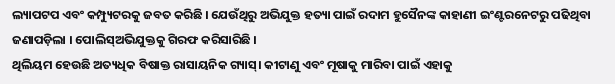ଲ୍ୟାପଟପ ଏବଂ କମ୍ପ୍ୟୁଟରକୁ ଜବତ କରିଛି । ଯେଉଁଥିରୁ ଅଭିଯୁକ୍ତ ହତ୍ୟା ପାଇଁ ରଦାମ ହୁସୈନଙ୍କ କାହାଣୀ ଇଂଣ୍ଟରନେଟରୁ ପଢିଥିବା ଜଣାପଡ଼ିଲା । ପୋଲିସ୍ଅଭିଯୁକ୍ତକୁ ଗିରଫ କରିସାରିଛି ।
ଥିଲିୟମ ହେଉଛି ଅତ୍ୟଧିକ ବିଷାକ୍ତ ରାସାୟନିକ ଗ୍ୟାସ୍। କୀଟାଣୁ ଏବଂ ମୂଷାକୁ ମାରିବା ପାଇଁ ଏହାକୁ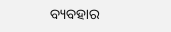ବ୍ୟବହାର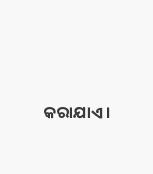କରାଯାଏ ।